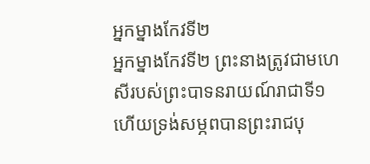អ្នកម្នាងកែវទី២
អ្នកម្នាងកែវទី២ ព្រះនាងត្រូវជាមហេសីរបស់ព្រះបាទនរាយណ៍រាជាទី១ ហើយទ្រង់សម្ភពបានព្រះរាជបុ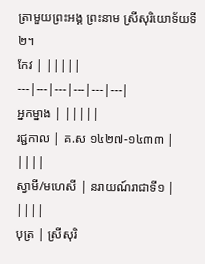ត្រាមួយព្រះអង្គ ព្រះនាម ស្រីសុរិយោទ័យទី២។
កែវ | |||||
---|---|---|---|---|---|
អ្នកម្នាង | |||||
រជ្ជកាល | គ.ស ១៤២៧-១៤៣៣ | ||||
ស្វាមី/មហេសី | នរាយណ៍រាជាទី១ | ||||
បុត្រ | ស្រីសុរិ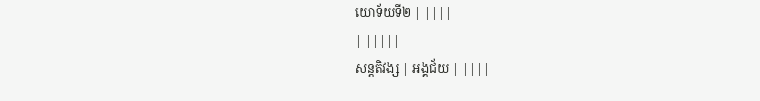យោទ័យទី២ | ||||
| |||||
សន្តតិវង្ស | អង្គជ័យ | ||||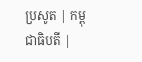ប្រសូត | កម្ពុជាធិបតី |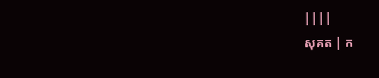||||
សុគត | ក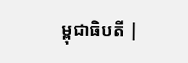ម្ពុជាធិបតី |